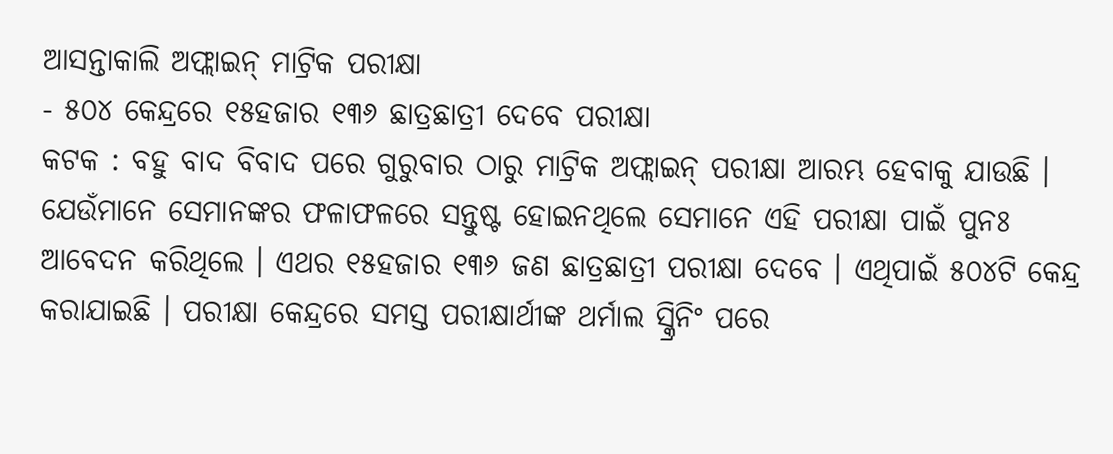ଆସନ୍ତାକାଲି ଅଫ୍ଲାଇନ୍ ମାଟ୍ରିକ ପରୀକ୍ଷା
- ୫୦୪ କେନ୍ଦ୍ରରେ ୧୫ହଜାର ୧୩୬ ଛାତ୍ରଛାତ୍ରୀ ଦେବେ ପରୀକ୍ଷା
କଟକ : ବହୁ ବାଦ ବିବାଦ ପରେ ଗୁରୁବାର ଠାରୁ ମାଟ୍ରିକ ଅଫ୍ଲାଇନ୍ ପରୀକ୍ଷା ଆରମ୍ଭ ହେବାକୁ ଯାଉଛି । ଯେଉଁମାନେ ସେମାନଙ୍କର ଫଳାଫଳରେ ସନ୍ତୁଷ୍ଟ ହୋଇନଥିଲେ ସେମାନେ ଏହି ପରୀକ୍ଷା ପାଇଁ ପୁନଃ ଆବେଦନ କରିଥିଲେ । ଏଥର ୧୫ହଜାର ୧୩୬ ଜଣ ଛାତ୍ରଛାତ୍ରୀ ପରୀକ୍ଷା ଦେବେ । ଏଥିପାଇଁ ୫୦୪ଟି କେନ୍ଦ୍ର କରାଯାଇଛି । ପରୀକ୍ଷା କେନ୍ଦ୍ରରେ ସମସ୍ତ ପରୀକ୍ଷାର୍ଥୀଙ୍କ ଥର୍ମାଲ ସ୍କ୍ରିନିଂ ପରେ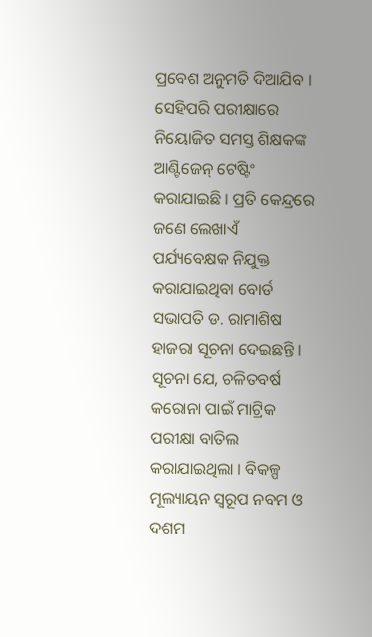ପ୍ରବେଶ ଅନୁମତି ଦିଆଯିବ । ସେହିପରି ପରୀକ୍ଷାରେ ନିୟୋଜିତ ସମସ୍ତ ଶିକ୍ଷକଙ୍କ ଆଣ୍ଟିଜେନ୍ ଟେଷ୍ଟିଂ କରାଯାଇଛି । ପ୍ରତି କେନ୍ଦ୍ରରେ ଜଣେ ଲେଖାଏଁ ପର୍ଯ୍ୟବେକ୍ଷକ ନିଯୁକ୍ତ କରାଯାଇଥିବା ବୋର୍ଡ ସଭାପତି ଡ. ରାମାଶିଷ ହାଜରା ସୂଚନା ଦେଇଛନ୍ତି ।
ସୂଚନା ଯେ, ଚଳିତବର୍ଷ କରୋନା ପାଇଁ ମାଟ୍ରିକ ପରୀକ୍ଷା ବାତିଲ କରାଯାଇଥିଲା । ବିକଳ୍ପ ମୂଲ୍ୟାୟନ ସ୍ୱରୂପ ନବମ ଓ ଦଶମ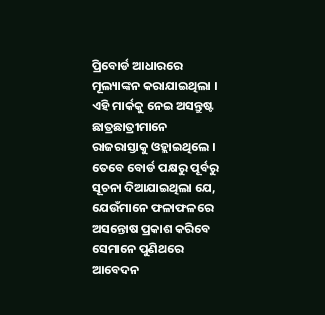ପ୍ରିବୋର୍ଡ ଆଧାରରେ ମୂଲ୍ୟାଙ୍କନ କରାଯାଇଥିଲା । ଏହି ମାର୍କକୁ ନେଇ ଅସନ୍ତୁଷ୍ଟ ଛାତ୍ରଛାତ୍ରୀମାନେ ରାଜରାସ୍ତାକୁ ଓହ୍ଲାଇଥିଲେ । ତେବେ ବୋର୍ଡ ପକ୍ଷରୁ ପୂର୍ବରୁ ସୂଚନା ଦିଆଯାଇଥିଲା ଯେ, ଯେଉଁମାନେ ଫଳାଫଳରେ ଅସନ୍ତୋଷ ପ୍ରକାଶ କରିବେ ସେମାନେ ପୁଣିଥରେ ଆବେଦନ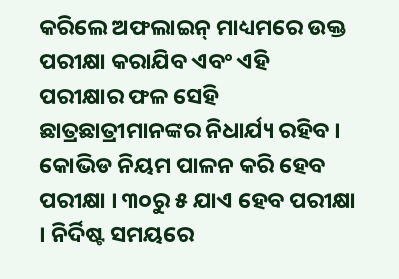କରିଲେ ଅଫଲାଇନ୍ ମାଧ୍ୟମରେ ଉକ୍ତ ପରୀକ୍ଷା କରାଯିବ ଏବଂ ଏହି ପରୀକ୍ଷାର ଫଳ ସେହି ଛାତ୍ରଛାତ୍ରୀମାନଙ୍କର ନିଧାର୍ଯ୍ୟ ରହିବ । କୋଭିଡ ନିୟମ ପାଳନ କରି ହେବ ପରୀକ୍ଷା । ୩୦ରୁ ୫ ଯାଏ ହେବ ପରୀକ୍ଷା । ନିର୍ଦିଷ୍ଟ ସମୟରେ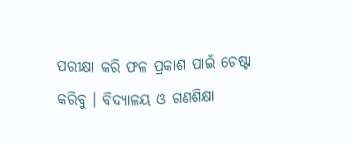ପରୀକ୍ଷା କରି ଫଳ ପ୍ରକାଶ ପାଇଁ ଚେଷ୍ଟା କରିବୁ । ବିଦ୍ୟାଳୟ ଓ ଗଣଶିକ୍ଷା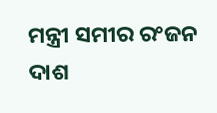ମନ୍ତ୍ରୀ ସମୀର ରଂଜନ ଦାଶ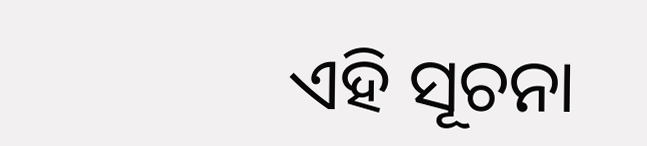ଏହି ସୂଚନା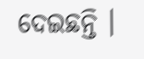ଦେଇଛନ୍ତି ।